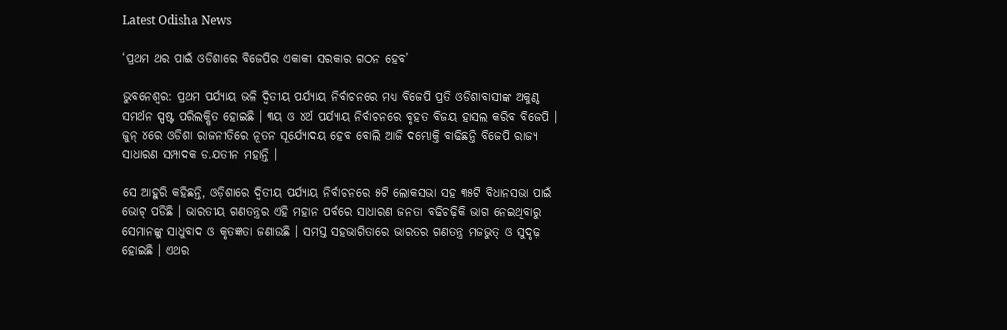Latest Odisha News

‘ପ୍ରଥମ ଥର ପାଇଁ ଓଡିଶାରେ ବିଜେପିର ଏକାକୀ ସରକାର ଗଠନ ହେବ’

ଭୁବନେଶ୍ବର: ପ୍ରଥମ ପର୍ଯ୍ୟାୟ ଭଳି ଦ୍ୱିତୀୟ ପର୍ଯ୍ୟାୟ ନିର୍ବାଚନରେ ମଧ୍ୟ ବିଜେପି ପ୍ରତି ଓଡିଶାବାସୀଙ୍କ ଅକୁଣ୍ଠ ସମର୍ଥନ ସ୍ପଷ୍ଟ ପରିଲକ୍ଷିତ ହୋଇଛି । ୩ୟ ଓ ୪ର୍ଥ ପର୍ଯ୍ୟାୟ ନିର୍ବାଚନରେ ବୃହତ ବିଜୟ ହାସଲ କରିବ ବିଜେପି । ଜୁନ୍ ୪ରେ ଓଡିଶା ରାଜନୀତିରେ ନୂତନ ସୂର୍ଯ୍ୟୋଦୟ ହେବ ବୋଲି ଆଜି ଦମ୍ଭୋକ୍ତି ବାଢିଛନ୍ତି ବିଜେପି ରାଜ୍ୟ ସାଧାରଣ ସମ୍ପାଦକ ଡ.ଯତୀନ ମହାନ୍ତି ।

ସେ ଆହୁରି କହିଛନ୍ତି, ଓଡ଼ିଶାରେ ଦ୍ୱିତୀୟ ପର୍ଯ୍ୟାୟ ନିର୍ବାଚନରେ ୫ଟି ଲୋକସଭା ସହ ୩୫ଟି ବିଧାନସଭା ପାଇଁ ଭୋଟ୍ ପଡିଛି । ଭାରତୀୟ ଗଣତନ୍ତ୍ରର ଏହି ମହାନ ପର୍ବରେ ସାଧାରଣ ଜନତା ବଢିଚଢ଼ିକି ଭାଗ ନେଇଥିବାରୁ ସେମାନଙ୍କୁ ସାଧୁବାଦ ଓ କୃତଜ୍ଞତା ଜଣାଉଛି । ସମସ୍ତ ସହଭାଗିତାରେ ଭାରତର ଗଣତନ୍ତ୍ର ମଜଭୁତ୍ ଓ ସୁଦୃଢ଼ ହୋଇଛି । ଏଥର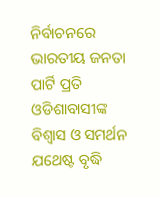ନିର୍ବାଚନରେ ଭାରତୀୟ ଜନତା ପାର୍ଟି ପ୍ରତି ଓଡିଶାବାସୀଙ୍କ ବିଶ୍ୱାସ ଓ ସମର୍ଥନ ଯଥେଷ୍ଟ ବୃଦ୍ଧି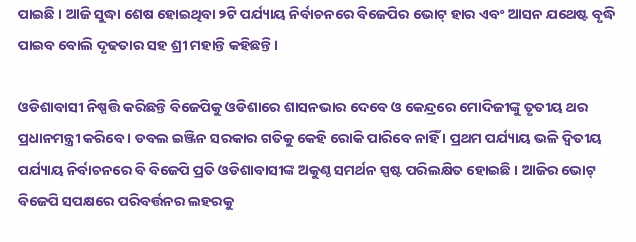ପାଇଛି । ଆଜି ସୁଦ୍ଧା ଶେଷ ହୋଇଥିବା ୨ଟି ପର୍ଯ୍ୟାୟ ନିର୍ବାଚନରେ ବିଜେପିର ଭୋଟ୍ ହାର ଏବଂ ଆସନ ଯଥେଷ୍ଟ ବୃଦ୍ଧି ପାଇବ ବୋଲି ଦୃଢତାର ସହ ଶ୍ରୀ ମହାନ୍ତି କହିଛନ୍ତି ।

ଓଡିଶାବାସୀ ନିଷ୍ପତ୍ତି କରିଛନ୍ତି ବିଜେପିକୁ ଓଡିଶାରେ ଶାସନଭାର ଦେବେ ଓ କେନ୍ଦ୍ରରେ ମୋଦିଜୀଙ୍କୁ ତୃତୀୟ ଥର ପ୍ରଧାନମନ୍ତ୍ରୀ କରିବେ । ଡବଲ ଇଞ୍ଜିନ ସରକାର ଗତିକୁ କେହି ରୋକି ପାରିବେ ନାହିଁ । ପ୍ରଥମ ପର୍ଯ୍ୟାୟ ଭଳି ଦ୍ୱିତୀୟ ପର୍ଯ୍ୟାୟ ନିର୍ବାଚନରେ ବି ବିଜେପି ପ୍ରତି ଓଡିଶାବାସୀଙ୍କ ଅକୁଣ୍ଠ ସମର୍ଥନ ସ୍ପଷ୍ଟ ପରିଲକ୍ଷିତ ହୋଇଛି । ଆଜିର ଭୋଟ୍ ବିଜେପି ସପକ୍ଷରେ ପରିବର୍ତ୍ତନର ଲହରକୁ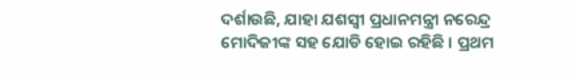ଦର୍ଶାଉଛି, ଯାହା ଯଶସ୍ୱୀ ପ୍ରଧାନମନ୍ତ୍ରୀ ନରେନ୍ଦ୍ର ମୋଦିଜୀଙ୍କ ସହ ଯୋଡି ହୋଇ ରହିଛି । ପ୍ରଥମ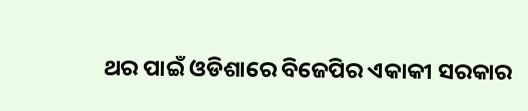ଥର ପାଇଁ ଓଡିଶାରେ ବିଜେପିର ଏକାକୀ ସରକାର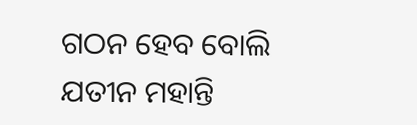ଗଠନ ହେବ ବୋଲି ଯତୀନ ମହାନ୍ତି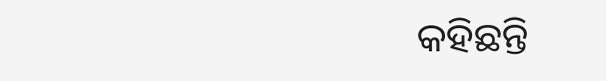କହିଛନ୍ତି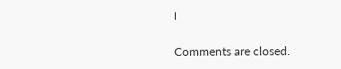।

Comments are closed.